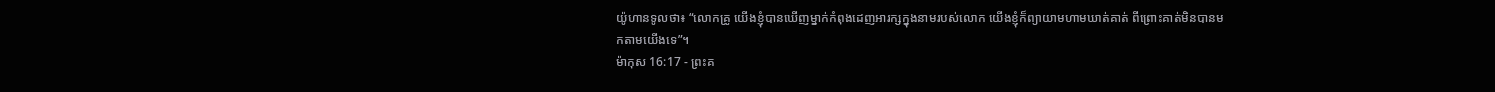យ៉ូហានទូលថា៖ “លោកគ្រូ យើងខ្ញុំបានឃើញម្នាក់កំពុងដេញអារក្សក្នុងនាមរបស់លោក យើងខ្ញុំក៏ព្យាយាមហាមឃាត់គាត់ ពីព្រោះគាត់មិនបានមកតាមយើងទេ”។
ម៉ាកុស 16:17 - ព្រះគ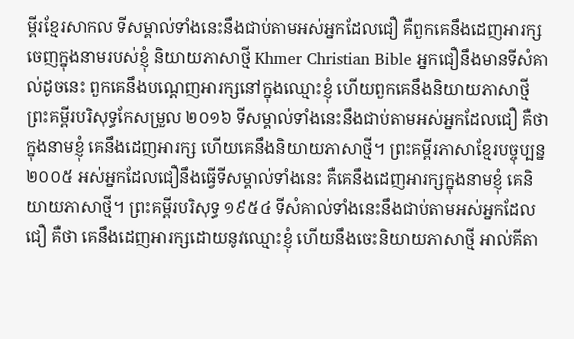ម្ពីរខ្មែរសាកល ទីសម្គាល់ទាំងនេះនឹងជាប់តាមអស់អ្នកដែលជឿ គឺពួកគេនឹងដេញអារក្សចេញក្នុងនាមរបស់ខ្ញុំ និយាយភាសាថ្មី Khmer Christian Bible អ្នកជឿនឹងមានទីសំគាល់ដូចនេះ ពួកគេនឹងបណ្ដេញអារក្សនៅក្នុងឈ្មោះខ្ញុំ ហើយពួកគេនឹងនិយាយភាសាថ្មី ព្រះគម្ពីរបរិសុទ្ធកែសម្រួល ២០១៦ ទីសម្គាល់ទាំងនេះនឹងជាប់តាមអស់អ្នកដែលជឿ គឺថា ក្នុងនាមខ្ញុំ គេនឹងដេញអារក្ស ហើយគេនឹងនិយាយភាសាថ្មី។ ព្រះគម្ពីរភាសាខ្មែរបច្ចុប្បន្ន ២០០៥ អស់អ្នកដែលជឿនឹងធ្វើទីសម្គាល់ទាំងនេះ គឺគេនឹងដេញអារក្សក្នុងនាមខ្ញុំ គេនិយាយភាសាថ្មី។ ព្រះគម្ពីរបរិសុទ្ធ ១៩៥៤ ទីសំគាល់ទាំងនេះនឹងជាប់តាមអស់អ្នកដែលជឿ គឺថា គេនឹងដេញអារក្សដោយនូវឈ្មោះខ្ញុំ ហើយនឹងចេះនិយាយភាសាថ្មី អាល់គីតា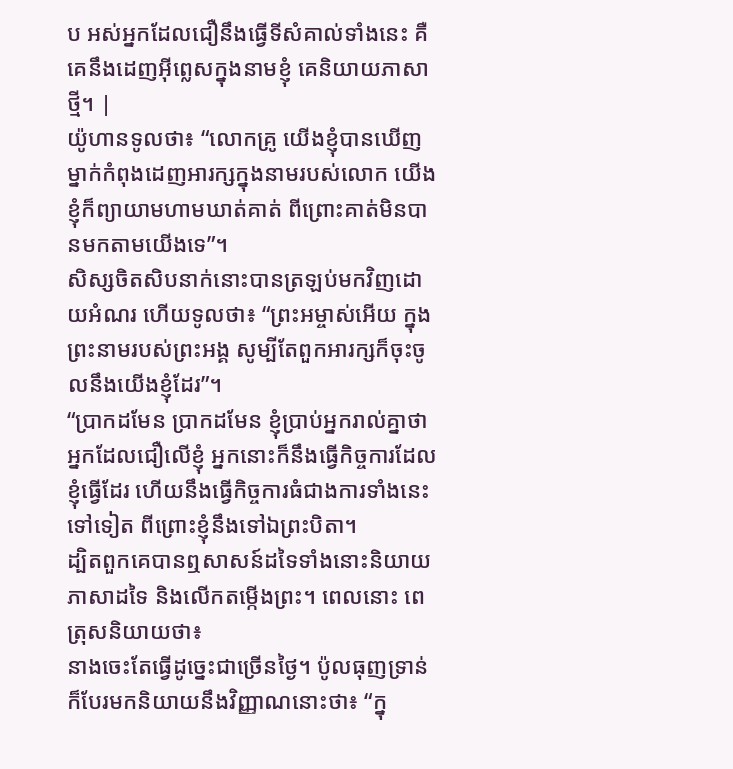ប អស់អ្នកដែលជឿនឹងធ្វើទីសំគាល់ទាំងនេះ គឺគេនឹងដេញអ៊ីព្លេសក្នុងនាមខ្ញុំ គេនិយាយភាសាថ្មី។ |
យ៉ូហានទូលថា៖ “លោកគ្រូ យើងខ្ញុំបានឃើញម្នាក់កំពុងដេញអារក្សក្នុងនាមរបស់លោក យើងខ្ញុំក៏ព្យាយាមហាមឃាត់គាត់ ពីព្រោះគាត់មិនបានមកតាមយើងទេ”។
សិស្សចិតសិបនាក់នោះបានត្រឡប់មកវិញដោយអំណរ ហើយទូលថា៖ “ព្រះអម្ចាស់អើយ ក្នុងព្រះនាមរបស់ព្រះអង្គ សូម្បីតែពួកអារក្សក៏ចុះចូលនឹងយើងខ្ញុំដែរ”។
“ប្រាកដមែន ប្រាកដមែន ខ្ញុំប្រាប់អ្នករាល់គ្នាថា អ្នកដែលជឿលើខ្ញុំ អ្នកនោះក៏នឹងធ្វើកិច្ចការដែលខ្ញុំធ្វើដែរ ហើយនឹងធ្វើកិច្ចការធំជាងការទាំងនេះទៅទៀត ពីព្រោះខ្ញុំនឹងទៅឯព្រះបិតា។
ដ្បិតពួកគេបានឮសាសន៍ដទៃទាំងនោះនិយាយភាសាដទៃ និងលើកតម្កើងព្រះ។ ពេលនោះ ពេត្រុសនិយាយថា៖
នាងចេះតែធ្វើដូច្នេះជាច្រើនថ្ងៃ។ ប៉ូលធុញទ្រាន់ ក៏បែរមកនិយាយនឹងវិញ្ញាណនោះថា៖ “ក្នុ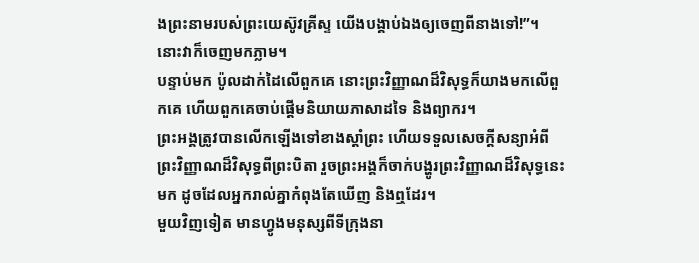ងព្រះនាមរបស់ព្រះយេស៊ូវគ្រីស្ទ យើងបង្គាប់ឯងឲ្យចេញពីនាងទៅ!”។ នោះវាក៏ចេញមកភ្លាម។
បន្ទាប់មក ប៉ូលដាក់ដៃលើពួកគេ នោះព្រះវិញ្ញាណដ៏វិសុទ្ធក៏យាងមកលើពួកគេ ហើយពួកគេចាប់ផ្ដើមនិយាយភាសាដទៃ និងព្យាករ។
ព្រះអង្គត្រូវបានលើកឡើងទៅខាងស្ដាំព្រះ ហើយទទួលសេចក្ដីសន្យាអំពីព្រះវិញ្ញាណដ៏វិសុទ្ធពីព្រះបិតា រួចព្រះអង្គក៏ចាក់បង្ហូរព្រះវិញ្ញាណដ៏វិសុទ្ធនេះមក ដូចដែលអ្នករាល់គ្នាកំពុងតែឃើញ និងឮដែរ។
មួយវិញទៀត មានហ្វូងមនុស្សពីទីក្រុងនា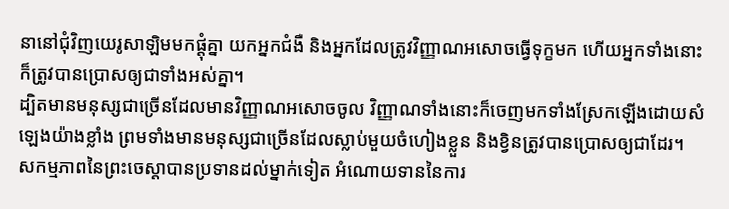នានៅជុំវិញយេរូសាឡិមមកផ្ដុំគ្នា យកអ្នកជំងឺ និងអ្នកដែលត្រូវវិញ្ញាណអសោចធ្វើទុក្ខមក ហើយអ្នកទាំងនោះក៏ត្រូវបានប្រោសឲ្យជាទាំងអស់គ្នា។
ដ្បិតមានមនុស្សជាច្រើនដែលមានវិញ្ញាណអសោចចូល វិញ្ញាណទាំងនោះក៏ចេញមកទាំងស្រែកឡើងដោយសំឡេងយ៉ាងខ្លាំង ព្រមទាំងមានមនុស្សជាច្រើនដែលស្លាប់មួយចំហៀងខ្លួន និងខ្វិនត្រូវបានប្រោសឲ្យជាដែរ។
សកម្មភាពនៃព្រះចេស្ដាបានប្រទានដល់ម្នាក់ទៀត អំណោយទាននៃការ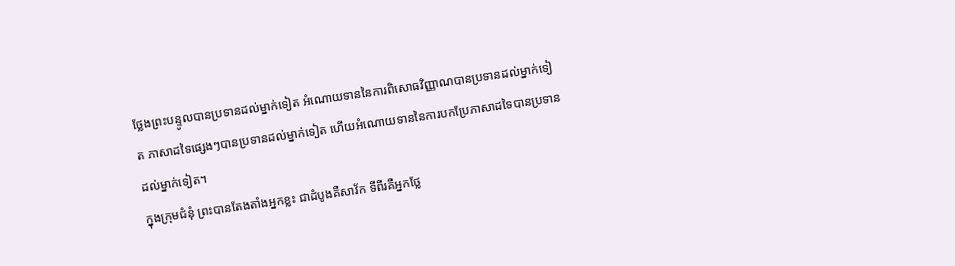ថ្លែងព្រះបន្ទូលបានប្រទានដល់ម្នាក់ទៀត អំណោយទាននៃការពិសោធវិញ្ញាណបានប្រទានដល់ម្នាក់ទៀត ភាសាដទៃផ្សេងៗបានប្រទានដល់ម្នាក់ទៀត ហើយអំណោយទាននៃការបកប្រែភាសាដទៃបានប្រទានដល់ម្នាក់ទៀត។
ក្នុងក្រុមជំនុំ ព្រះបានតែងតាំងអ្នកខ្លះ ជាដំបូងគឺសាវ័ក ទីពីរគឺអ្នកថ្លែ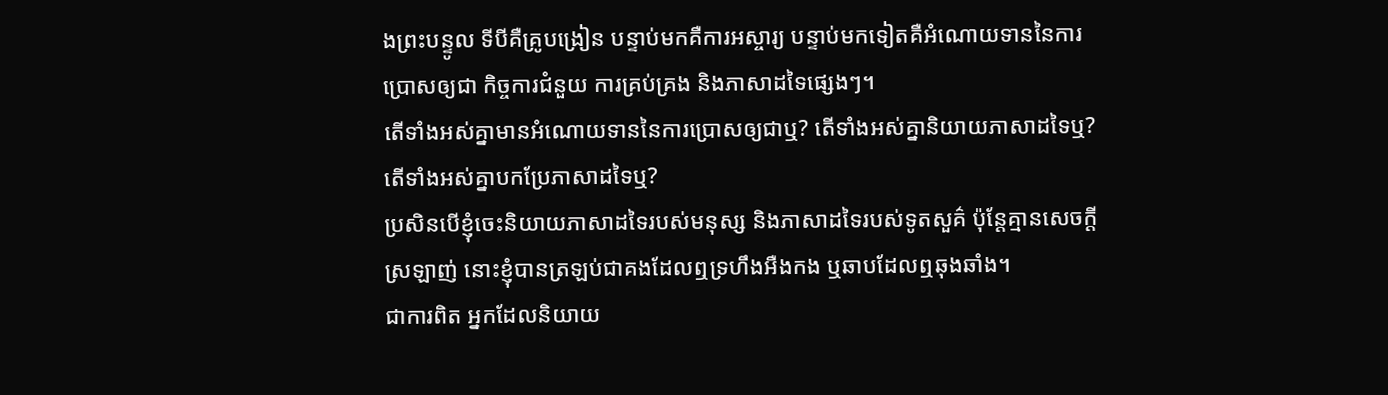ងព្រះបន្ទូល ទីបីគឺគ្រូបង្រៀន បន្ទាប់មកគឺការអស្ចារ្យ បន្ទាប់មកទៀតគឺអំណោយទាននៃការប្រោសឲ្យជា កិច្ចការជំនួយ ការគ្រប់គ្រង និងភាសាដទៃផ្សេងៗ។
តើទាំងអស់គ្នាមានអំណោយទាននៃការប្រោសឲ្យជាឬ? តើទាំងអស់គ្នានិយាយភាសាដទៃឬ? តើទាំងអស់គ្នាបកប្រែភាសាដទៃឬ?
ប្រសិនបើខ្ញុំចេះនិយាយភាសាដទៃរបស់មនុស្ស និងភាសាដទៃរបស់ទូតសួគ៌ ប៉ុន្តែគ្មានសេចក្ដីស្រឡាញ់ នោះខ្ញុំបានត្រឡប់ជាគងដែលឮទ្រហឹងអឺងកង ឬឆាបដែលឮឆុងឆាំង។
ជាការពិត អ្នកដែលនិយាយ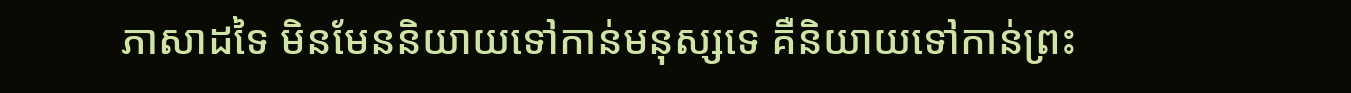ភាសាដទៃ មិនមែននិយាយទៅកាន់មនុស្សទេ គឺនិយាយទៅកាន់ព្រះ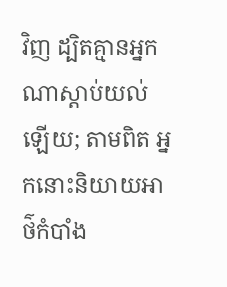វិញ ដ្បិតគ្មានអ្នកណាស្ដាប់យល់ឡើយ; តាមពិត អ្នកនោះនិយាយអាថ៌កំបាំង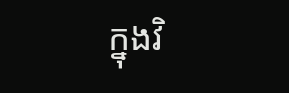ក្នុងវិ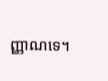ញ្ញាណទេ។